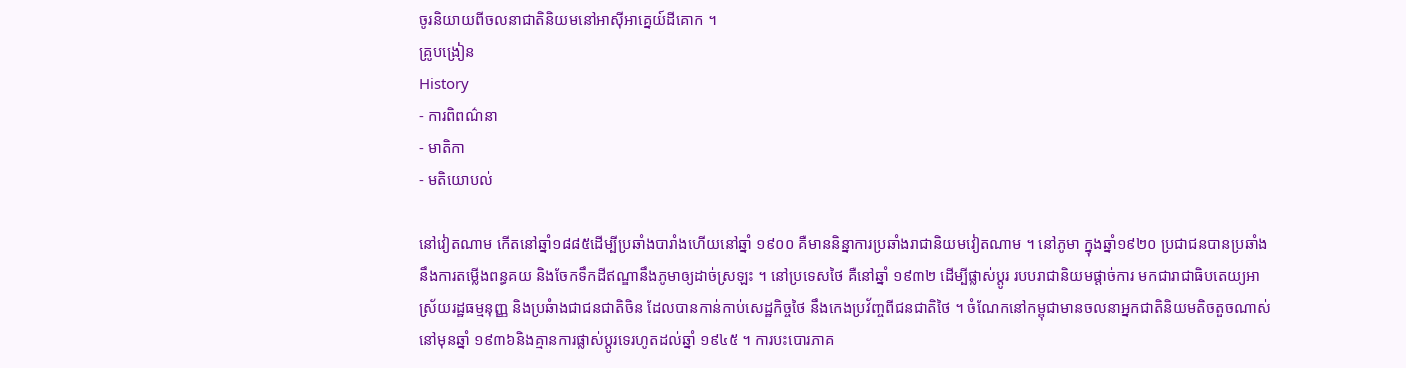ចូរនិយាយពីចលនាជាតិនិយមនៅអាស៊ីអាគ្នេយ៍ដីគោក ។
គ្រូបង្រៀន
History
- ការពិពណ៌នា
- មាតិកា
- មតិយោបល់

នៅវៀតណាម កើតនៅឆ្នាំ១៨៨៥ដើម្បីប្រឆាំងបារាំងហើយនៅឆ្នាំ ១៩០០ គឺមាននិន្នាការប្រឆាំងរាជានិយមវៀតណាម ។ នៅភូមា ក្នុងឆ្នាំ១៩២០ ប្រជាជនបានប្រឆាំងនឹងការតម្លើងពន្ធគយ និងចែកទឹកដីឥណ្ឌានឹងភូមាឲ្យដាច់ស្រឡះ ។ នៅប្រទេសថៃ គឺនៅឆ្នាំ ១៩៣២ ដើម្បីផ្លាស់ប្តូរ របបរាជានិយមផ្តាច់ការ មកជារាជាធិបតេយ្យអាស្រ័យរដ្ឋធម្មនុញ្ញ និងប្រឆំាងជាជនជាតិចិន ដែលបានកាន់កាប់សេដ្ឋកិច្ចថៃ នឹងកេងប្រវ័ញ្ចពីជនជាតិថៃ ។ ចំណែកនៅកម្ពុជាមានចលនាអ្នកជាតិនិយមតិចតួចណាស់ នៅមុនឆ្នាំ ១៩៣៦និងគ្មានការផ្លាស់ប្តូរទេរហូតដល់ឆ្នាំ ១៩៤៥ ។ ការបះបោរភាគ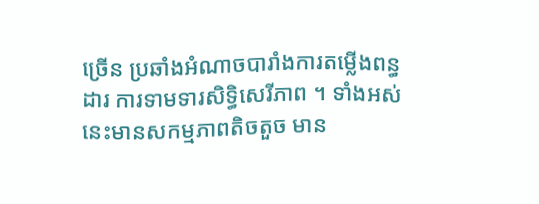ច្រើន ប្រឆាំងអំណាចបារាំងការតម្លើងពន្ធដារ ការទាមទារសិទ្ធិសេរីភាព ។ ទាំងអស់នេះមានសកម្មភាពតិចតួច មាន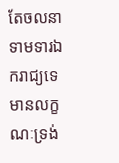តែចលនាទាមទារឯករាជ្យទេ មានលក្ខណៈទ្រង់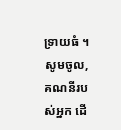ទ្រាយធំ ។
សូមចូល, គណនីរបស់អ្នក ដើ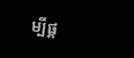ម្បីផ្ត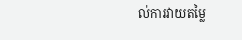ល់ការវាយតម្លៃ